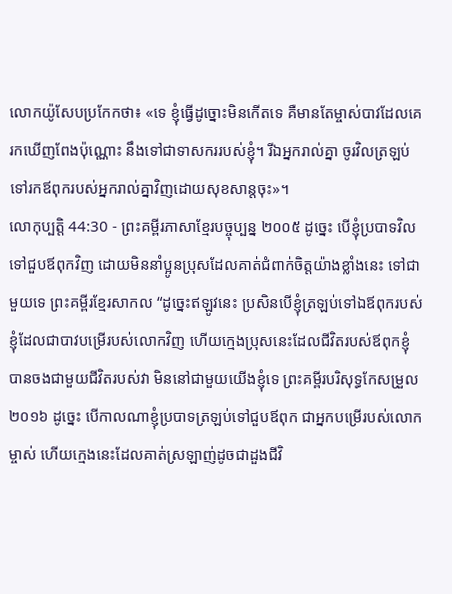លោកយ៉ូសែបប្រកែកថា៖ «ទេ ខ្ញុំធ្វើដូច្នោះមិនកើតទេ គឺមានតែម្ចាស់បាវដែលគេរកឃើញពែងប៉ុណ្ណោះ នឹងទៅជាទាសកររបស់ខ្ញុំ។ រីឯអ្នករាល់គ្នា ចូរវិលត្រឡប់ទៅរកឪពុករបស់អ្នករាល់គ្នាវិញដោយសុខសាន្តចុះ»។
លោកុប្បត្តិ 44:30 - ព្រះគម្ពីរភាសាខ្មែរបច្ចុប្បន្ន ២០០៥ ដូច្នេះ បើខ្ញុំប្របាទវិលទៅជួបឪពុកវិញ ដោយមិននាំប្អូនប្រុសដែលគាត់ជំពាក់ចិត្តយ៉ាងខ្លាំងនេះ ទៅជាមួយទេ ព្រះគម្ពីរខ្មែរសាកល “ដូច្នេះឥឡូវនេះ ប្រសិនបើខ្ញុំត្រឡប់ទៅឯឪពុករបស់ខ្ញុំដែលជាបាវបម្រើរបស់លោកវិញ ហើយក្មេងប្រុសនេះដែលជីវិតរបស់ឪពុកខ្ញុំបានចងជាមួយជីវិតរបស់វា មិននៅជាមួយយើងខ្ញុំទេ ព្រះគម្ពីរបរិសុទ្ធកែសម្រួល ២០១៦ ដូច្នេះ បើកាលណាខ្ញុំប្របាទត្រឡប់ទៅជួបឪពុក ជាអ្នកបម្រើរបស់លោកម្ចាស់ ហើយក្មេងនេះដែលគាត់ស្រឡាញ់ដូចជាដួងជីវិ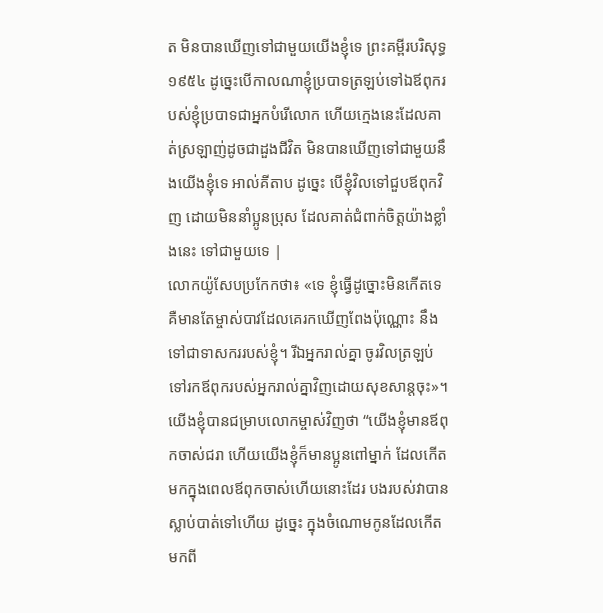ត មិនបានឃើញទៅជាមួយយើងខ្ញុំទេ ព្រះគម្ពីរបរិសុទ្ធ ១៩៥៤ ដូច្នេះបើកាលណាខ្ញុំប្របាទត្រឡប់ទៅឯឪពុករបស់ខ្ញុំប្របាទជាអ្នកបំរើលោក ហើយក្មេងនេះដែលគាត់ស្រឡាញ់ដូចជាដួងជីវិត មិនបានឃើញទៅជាមួយនឹងយើងខ្ញុំទេ អាល់គីតាប ដូច្នេះ បើខ្ញុំវិលទៅជួបឪពុកវិញ ដោយមិននាំប្អូនប្រុស ដែលគាត់ជំពាក់ចិត្តយ៉ាងខ្លាំងនេះ ទៅជាមួយទេ |
លោកយ៉ូសែបប្រកែកថា៖ «ទេ ខ្ញុំធ្វើដូច្នោះមិនកើតទេ គឺមានតែម្ចាស់បាវដែលគេរកឃើញពែងប៉ុណ្ណោះ នឹងទៅជាទាសកររបស់ខ្ញុំ។ រីឯអ្នករាល់គ្នា ចូរវិលត្រឡប់ទៅរកឪពុករបស់អ្នករាល់គ្នាវិញដោយសុខសាន្តចុះ»។
យើងខ្ញុំបានជម្រាបលោកម្ចាស់វិញថា “យើងខ្ញុំមានឪពុកចាស់ជរា ហើយយើងខ្ញុំក៏មានប្អូនពៅម្នាក់ ដែលកើតមកក្នុងពេលឪពុកចាស់ហើយនោះដែរ បងរបស់វាបានស្លាប់បាត់ទៅហើយ ដូច្នេះ ក្នុងចំណោមកូនដែលកើតមកពី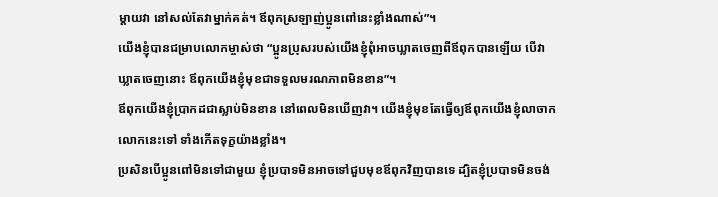ម្ដាយវា នៅសល់តែវាម្នាក់គត់។ ឪពុកស្រឡាញ់ប្អូនពៅនេះខ្លាំងណាស់”។
យើងខ្ញុំបានជម្រាបលោកម្ចាស់ថា “ប្អូនប្រុសរបស់យើងខ្ញុំពុំអាចឃ្លាតចេញពីឪពុកបានឡើយ បើវាឃ្លាតចេញនោះ ឪពុកយើងខ្ញុំមុខជាទទួលមរណភាពមិនខាន”។
ឪពុកយើងខ្ញុំប្រាកដជាស្លាប់មិនខាន នៅពេលមិនឃើញវា។ យើងខ្ញុំមុខតែធ្វើឲ្យឪពុកយើងខ្ញុំលាចាកលោកនេះទៅ ទាំងកើតទុក្ខយ៉ាងខ្លាំង។
ប្រសិនបើប្អូនពៅមិនទៅជាមួយ ខ្ញុំប្របាទមិនអាចទៅជួបមុខឪពុកវិញបានទេ ដ្បិតខ្ញុំប្របាទមិនចង់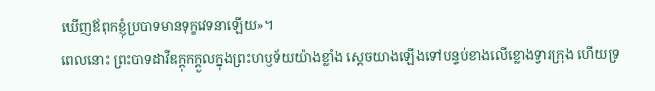ឃើញឪពុកខ្ញុំប្របាទមានទុក្ខវេទនាឡើយ»។
ពេលនោះ ព្រះបាទដាវីឌក្ដុកក្ដួលក្នុងព្រះហឫទ័យយ៉ាងខ្លាំង ស្ដេចយាងឡើងទៅបន្ទប់ខាងលើខ្លោងទ្វារក្រុង ហើយទ្រ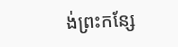ង់ព្រះកន្សែ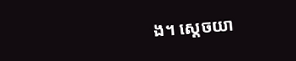ង។ ស្ដេចយា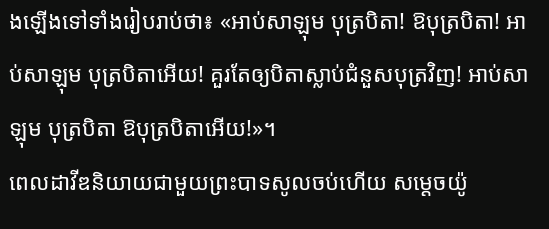ងឡើងទៅទាំងរៀបរាប់ថា៖ «អាប់សាឡុម បុត្របិតា! ឱបុត្របិតា! អាប់សាឡុម បុត្របិតាអើយ! គួរតែឲ្យបិតាស្លាប់ជំនួសបុត្រវិញ! អាប់សាឡុម បុត្របិតា ឱបុត្របិតាអើយ!»។
ពេលដាវីឌនិយាយជាមួយព្រះបាទសូលចប់ហើយ សម្ដេចយ៉ូ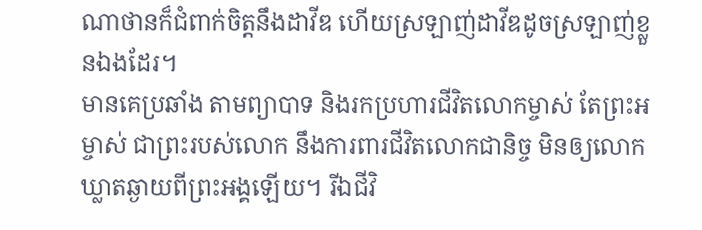ណាថានក៏ជំពាក់ចិត្តនឹងដាវីឌ ហើយស្រឡាញ់ដាវីឌដូចស្រឡាញ់ខ្លួនឯងដែរ។
មានគេប្រឆាំង តាមព្យាបាទ និងរកប្រហារជីវិតលោកម្ចាស់ តែព្រះអម្ចាស់ ជាព្រះរបស់លោក នឹងការពារជីវិតលោកជានិច្ច មិនឲ្យលោកឃ្លាតឆ្ងាយពីព្រះអង្គឡើយ។ រីឯជីវិ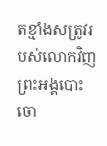តខ្មាំងសត្រូវរបស់លោកវិញ ព្រះអង្គបោះចោ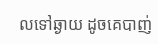លទៅឆ្ងាយ ដូចគេបាញ់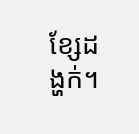ខ្សែដង្ហក់។